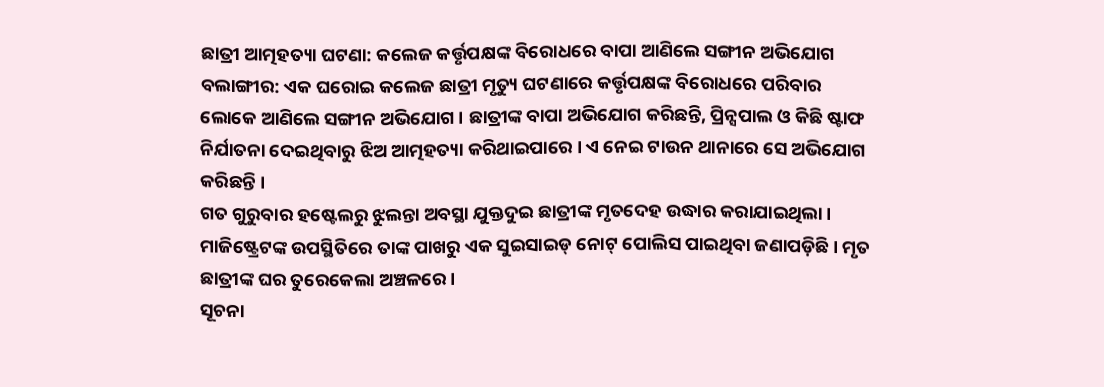ଛାତ୍ରୀ ଆତ୍ମହତ୍ୟା ଘଟଣା: କଲେଜ କର୍ତ୍ତୃପକ୍ଷଙ୍କ ବିରୋଧରେ ବାପା ଆଣିଲେ ସଙ୍ଗୀନ ଅଭିଯୋଗ
ବଲାଙ୍ଗୀର: ଏକ ଘରୋଇ କଲେଜ ଛାତ୍ରୀ ମୃତ୍ୟୁ ଘଟଣାରେ କର୍ତ୍ତୃପକ୍ଷଙ୍କ ବିରୋଧରେ ପରିବାର ଲୋକେ ଆଣିଲେ ସଙ୍ଗୀନ ଅଭିଯୋଗ । ଛାତ୍ରୀଙ୍କ ବାପା ଅଭିଯୋଗ କରିଛନ୍ତି, ପ୍ରିନ୍ସପାଲ ଓ କିଛି ଷ୍ଟାଫ ନିର୍ଯାତନା ଦେଇଥିବାରୁ ଝିଅ ଆତ୍ମହତ୍ୟା କରିଥାଇପାରେ । ଏ ନେଇ ଟାଉନ ଥାନାରେ ସେ ଅଭିଯୋଗ କରିଛନ୍ତି ।
ଗତ ଗୁରୁବାର ହଷ୍ଟେଲରୁ ଝୁଲନ୍ତା ଅବସ୍ଥା ଯୁକ୍ତଦୁଇ ଛାତ୍ରୀଙ୍କ ମୃତଦେହ ଉଦ୍ଧାର କରାଯାଇଥିଲା । ମାଜିଷ୍ଟ୍ରେଟଙ୍କ ଉପସ୍ଥିତିରେ ତାଙ୍କ ପାଖରୁ ଏକ ସୁଇସାଇଡ୍ ନୋଟ୍ ପୋଲିସ ପାଇଥିବା ଜଣାପଡ଼ିଛି । ମୃତ ଛାତ୍ରୀଙ୍କ ଘର ତୁରେକେଲା ଅଞ୍ଚଳରେ ।
ସୂଚନା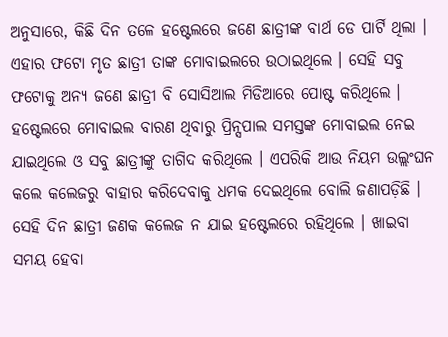ଅନୁସାରେ, କିଛି ଦିନ ତଳେ ହଷ୍ଟେଲରେ ଜଣେ ଛାତ୍ରୀଙ୍କ ବାର୍ଥ ଡେ ପାର୍ଟି ଥିଲା । ଏହାର ଫଟୋ ମୃତ ଛାତ୍ରୀ ତାଙ୍କ ମୋବାଇଲରେ ଉଠାଇଥିଲେ । ସେହି ସବୁ ଫଟୋକୁ ଅନ୍ୟ ଜଣେ ଛାତ୍ରୀ ବି ସୋସିଆଲ ମିଡିଆରେ ପୋଷ୍ଟ କରିଥିଲେ । ହଷ୍ଟେଲରେ ମୋବାଇଲ ବାରଣ ଥିବାରୁ ପ୍ରିନ୍ସପାଲ ସମସ୍ତଙ୍କ ମୋବାଇଲ ନେଇ ଯାଇଥିଲେ ଓ ସବୁ ଛାତ୍ରୀଙ୍କୁ ତାଗିଦ କରିଥିଲେ । ଏପରିକି ଆଉ ନିୟମ ଉଲ୍ଲଂଘନ କଲେ କଲେଜରୁ ବାହାର କରିଦେବାକୁ ଧମକ ଦେଇଥିଲେ ବୋଲି ଜଣାପଡ଼ିଛି । ସେହି ଦିନ ଛାତ୍ରୀ ଜଣକ କଲେଜ ନ ଯାଇ ହଷ୍ଟେଲରେ ରହିଥିଲେ । ଖାଇବା ସମୟ ହେବା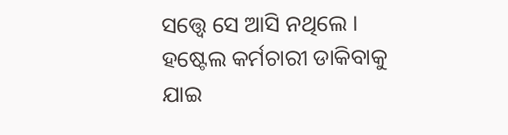ସତ୍ତ୍ଵେ ସେ ଆସି ନଥିଲେ । ହଷ୍ଟେଲ କର୍ମଚାରୀ ଡାକିବାକୁ ଯାଇ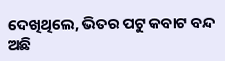ଦେଖିଥିଲେ, ଭିତର ପଟୁ କବାଟ ବନ୍ଦ ଅଛି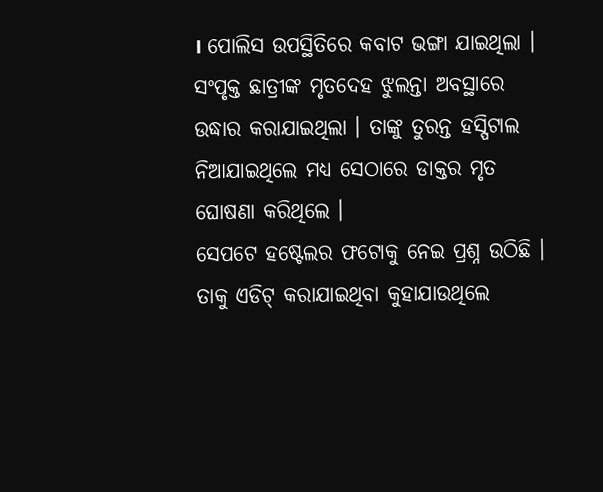। ପୋଲିସ ଉପସ୍ଥିତିରେ କବାଟ ଭଙ୍ଗା ଯାଇଥିଲା । ସଂପୃକ୍ତ ଛାତ୍ରୀଙ୍କ ମୃତଦେହ ଝୁଲନ୍ତା ଅବସ୍ଥାରେ ଉଦ୍ଧାର କରାଯାଇଥିଲା । ତାଙ୍କୁ ତୁରନ୍ତ ହସ୍ପିଟାଲ ନିଆଯାଇଥିଲେ ମଧ୍ୟ ସେଠାରେ ଡାକ୍ତର ମୃତ ଘୋଷଣା କରିଥିଲେ ।
ସେପଟେ ହଷ୍ଟେଲର ଫଟୋକୁ ନେଇ ପ୍ରଶ୍ନ ଉଠିଛି । ତାକୁ ଏଡିଟ୍ କରାଯାଇଥିବା କୁହାଯାଉଥିଲେ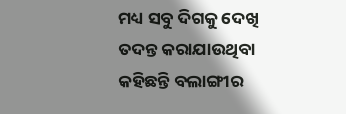ମଧ୍ୟ ସବୁ ଦିଗକୁ ଦେଖି ତଦନ୍ତ କରାଯାଉଥିବା କହିଛନ୍ତି ବଲାଙ୍ଗୀର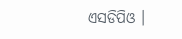ଏସଡିପିଓ ।